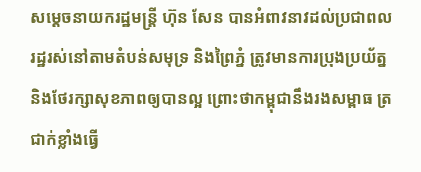សម្ដេចនាយករដ្ឋមន្ត្រី ហ៊ុន សែន បានអំពាវនាវដល់ប្រជាពលរដ្ឋរស់នៅតាមតំបន់សមុទ្រ និងព្រៃភ្នំ ត្រូវមានការប្រុងប្រយ័ត្ន និងថែរក្សាសុខភាពឲ្យបានល្អ ព្រោះថាកម្ពុជានឹងរងសម្ពាធ ត្រជាក់ខ្លាំងធ្វើ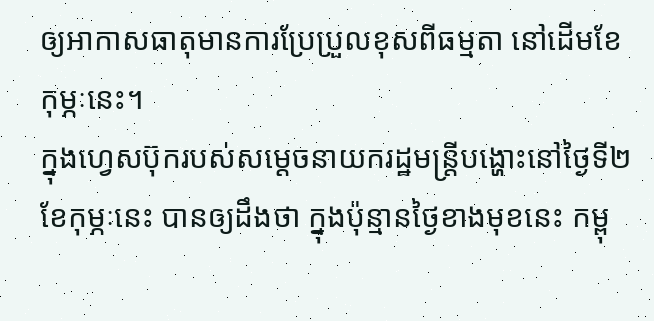ឲ្យអាកាសធាតុមានការប្រែប្រួលខុសពីធម្មតា នៅដើមខែកុម្ភៈនេះ។
ក្នុងហ្វេសប៊ុករបស់សម្ដេចនាយករដ្ឋមន្ត្រីបង្ហោះនៅថ្ងៃទី២ ខែកុម្ភៈនេះ បានឲ្យដឹងថា ក្នុងប៉ុន្មានថ្ងៃខាងមុខនេះ កម្ពុ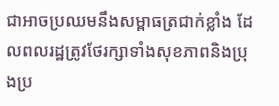ជាអាចប្រឈមនឹងសម្ពាធត្រជាក់ខ្លាំង ដែលពលរដ្ឋត្រូវថែរក្សាទាំងសុខភាពនិងប្រុងប្រ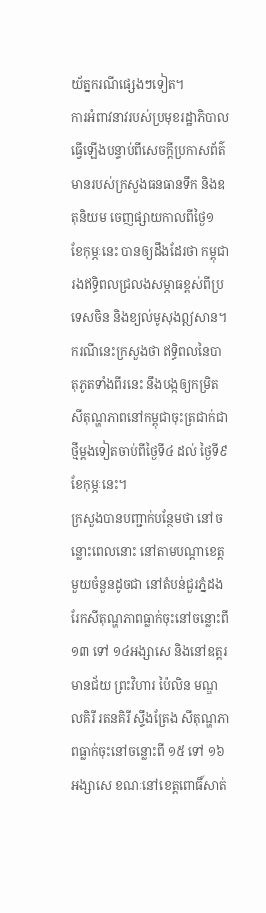យ័ត្នករណីផ្សេងៗទៀត។
ការអំពាវនាវរបស់ប្រមុខរដ្ឋាភិបាល ធ្វើឡើងបន្ទាប់ពីសេចក្ដីប្រកាសព័ត៌មានរបស់ក្រសួងធនធានទឹក និងឧតុនិយម ចេញផ្សាយកាលពីថ្ងៃ១ ខែកុម្ភៈនេះ បានឲ្យដឹងដែរថា កម្ពុជារងឥទ្ធិពលជ្រលងសម្ភាធខ្ពស់ពីប្រទេសចិន និងខ្យល់មូសុងឦសាន។ ករណីនេះក្រសួងថា ឥទ្ធិពលនៃបាតុភូតទាំងពីរនេះ នឹងបង្កឲ្យកម្រិតសីតុណ្ហភាពនៅកម្ពុជាចុះត្រជាក់ជាថ្មីម្តងទៀតចាប់ពីថ្ងៃទី៤ ដល់ ថ្ងៃទី៩ ខែកុម្ភៈនេះ។
ក្រសួងបានបញ្ជាក់បន្ថែមថា នៅចន្លោះពេលនោះ នៅតាមបណ្តាខេត្តមួយចំនួនដូចជា នៅតំបន់ជួរភ្នំដងរែកសីតុណ្ហភាពធ្លាក់ចុះនៅចន្លោះពី ១៣ ទៅ ១៤អង្សាសេ និងនៅឧត្តរមានជ័យ ព្រះវិហារ ប៉ៃលិន មណ្ឌលគិរី រតនគិរី ស្ទឹងត្រែង សីតុណ្ហភាពធ្លាក់ចុះនៅចន្លោះពី ១៥ ទៅ ១៦អង្សាសេ ខណៈនៅខេត្តពោធិ៍សាត់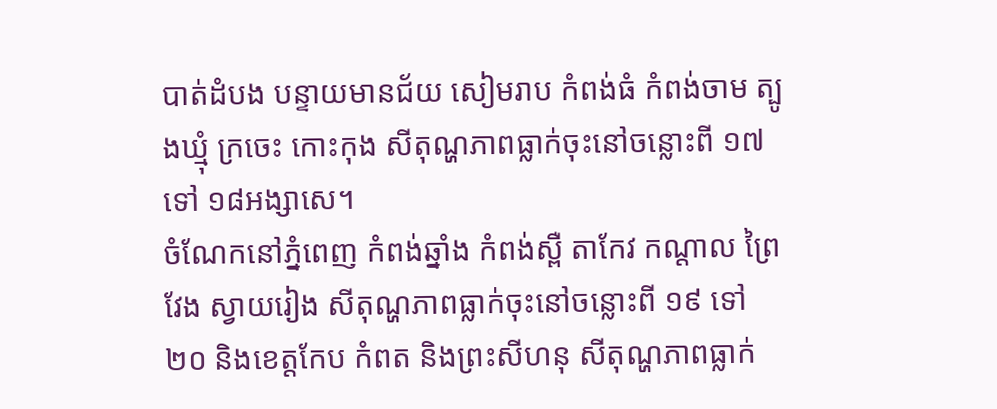បាត់ដំបង បន្ទាយមានជ័យ សៀមរាប កំពង់ធំ កំពង់ចាម ត្បូងឃ្មុំ ក្រចេះ កោះកុង សីតុណ្ហភាពធ្លាក់ចុះនៅចន្លោះពី ១៧ ទៅ ១៨អង្សាសេ។
ចំណែកនៅភ្នំពេញ កំពង់ឆ្នាំង កំពង់ស្ពឺ តាកែវ កណ្តាល ព្រៃវែង ស្វាយរៀង សីតុណ្ហភាពធ្លាក់ចុះនៅចន្លោះពី ១៩ ទៅ ២០ និងខេត្តកែប កំពត និងព្រះសីហនុ សីតុណ្ហភាពធ្លាក់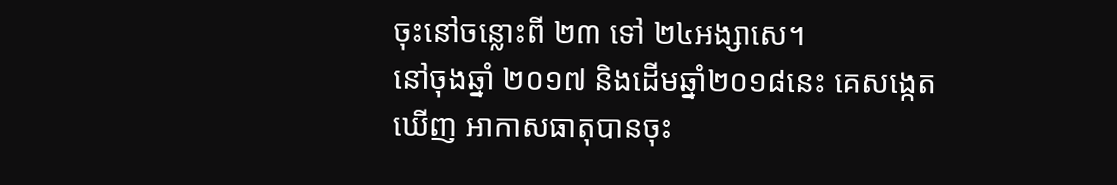ចុះនៅចន្លោះពី ២៣ ទៅ ២៤អង្សាសេ។
នៅចុងឆ្នាំ ២០១៧ និងដើមឆ្នាំ២០១៨នេះ គេសង្កេតឃើញ អាកាសធាតុបានចុះ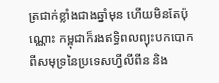ត្រជាក់ខ្លាំងជាងឆ្នាំមុន ហើយមិនតែប៉ុណ្ណោះ កម្ពុជាក៏រងឥទិ្ធពលព្យុះបកបោក ពីសមុទ្រនៃប្រទេសហ្វីលីពីន និង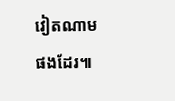វៀតណាម ផងដែរ៕